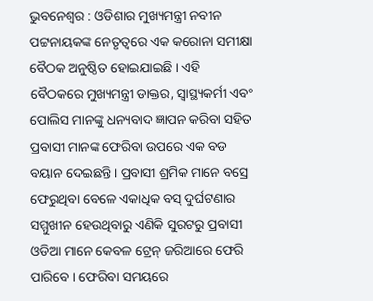ଭୁବନେଶ୍ବର : ଓଡିଶାର ମୁଖ୍ୟମନ୍ତ୍ରୀ ନବୀନ ପଟ୍ଟନାୟକଙ୍କ ନେତୃତ୍ବରେ ଏକ କରୋନା ସମୀକ୍ଷା ବୈଠକ ଅନୁଷ୍ଠିତ ହୋଇଯାଇଛି । ଏହି ବୈଠକରେ ମୁଖ୍ୟମନ୍ତ୍ରୀ ଡାକ୍ତର, ସ୍ବାସ୍ଥ୍ୟକର୍ମୀ ଏବଂ ପୋଲିସ ମାନଙ୍କୁ ଧନ୍ୟବାଦ ଜ୍ଞାପନ କରିବା ସହିତ ପ୍ରବାସୀ ମାନଙ୍କ ଫେରିବା ଉପରେ ଏକ ବଡ ବୟାନ ଦେଇଛନ୍ତି । ପ୍ରବାସୀ ଶ୍ରମିକ ମାନେ ବସ୍ରେ ଫେରୁଥିବା ବେଳେ ଏକାଧିକ ବସ୍ ଦୁର୍ଘଟଣାର ସମ୍ମୁଖୀନ ହେଉଥିବାରୁ ଏଣିକି ସୁରଟରୁ ପ୍ରବାସୀ ଓଡିଆ ମାନେ କେବଳ ଟ୍ରେନ୍ ଜରିଆରେ ଫେରି ପାରିବେ । ଫେରିବା ସମୟରେ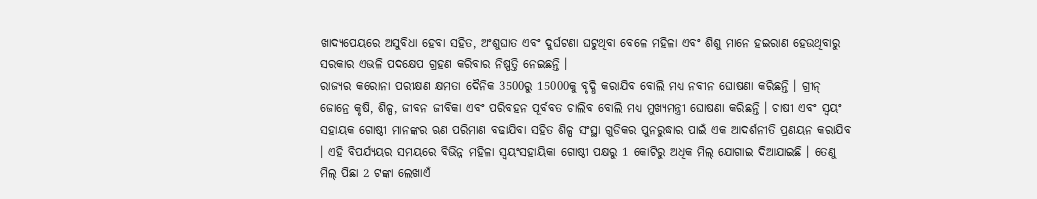ଖାଦ୍ୟପେୟରେ ଅସୁବିଧା ହେବା ସହିତ, ଅଂଶୁଘାତ ଏବଂ ଦୁର୍ଘଟଣା ଘଟୁଥିବା ବେଳେ ମହିଳା ଏବଂ ଶିଶୁ ମାନେ ହଇରାଣ ହେଉଥିବାରୁ ସରକାର ଏଭଳି ପଦକ୍ଷେପ ଗ୍ରହଣ କରିବାର ନିଷ୍ପତ୍ତି ନେଇଛନ୍ତି ।
ରାଜ୍ୟର କରୋନା ପରୀକ୍ଷଣ କ୍ଷମତା ଦୈନିକ 3500ରୁ 15000କୁ ବୃଦ୍ଧି କରାଯିବ ବୋଲି ମଧ୍ୟ ନବୀନ ଘୋଷଣା କରିଛନ୍ତି । ଗ୍ରୀନ୍ ଜୋନ୍ରେ କୃଷି, ଶିଳ୍ପ, ଜୀବନ ଜୀବିକା ଏବଂ ପରିବହନ ପୂର୍ବବତ ଚାଲିବ ବୋଲି ମଧ୍ୟ ମୁଖ୍ୟମନ୍ତ୍ରୀ ଘୋଷଣା କରିଛନ୍ତି । ଚାଷୀ ଏବଂ ସ୍ବୟଂ ସହାୟକ ଗୋଷ୍ଠୀ ମାନଙ୍କର ଋଣ ପରିମାଣ ବଢାଯିବା ସହିତ ଶିଳ୍ପ ସଂସ୍ଥା ଗୁଡିକର ପୁନରୁଦ୍ଧାର ପାଇଁ ଏକ ଆଦର୍ଶନୀତି ପ୍ରଣୟନ କରାଯିବ । ଏହି ବିପର୍ଯ୍ୟୟର ସମୟରେ ବିଭିନ୍ନ ମହିଳା ସ୍ବୟଂସହାୟିକା ଗୋଷ୍ଠୀ ପକ୍ଷରୁ 1 କୋଟିରୁ ଅଧିକ ମିଲ୍ ଯୋଗାଇ ଦିଆଯାଇଛି । ତେଣୁ ମିଲ୍ ପିଛା 2 ଟଙ୍କା ଲେଖାଏଁ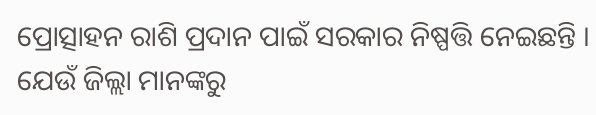ପ୍ରୋତ୍ସାହନ ରାଶି ପ୍ରଦାନ ପାଇଁ ସରକାର ନିଷ୍ପତ୍ତି ନେଇଛନ୍ତି । ଯେଉଁ ଜିଲ୍ଲା ମାନଙ୍କରୁ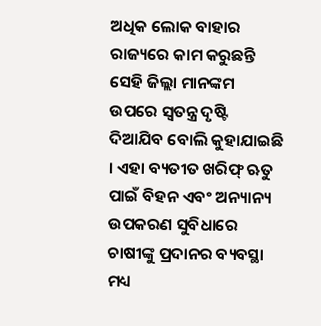ଅଧିକ ଲୋକ ବାହାର ରାଜ୍ୟରେ କାମ କରୁଛନ୍ତି ସେହି ଜିଲ୍ଲା ମାନଙ୍କମ ଉପରେ ସ୍ବତନ୍ତ୍ର ଦୃଷ୍ଟି ଦିଆଯିବ ବୋଲି କୁହାଯାଇଛି । ଏହା ବ୍ୟତୀତ ଖରିଫ୍ ଋତୁ ପାଇଁ ବିହନ ଏବଂ ଅନ୍ୟାନ୍ୟ ଉପକରଣ ସୁବିଧାରେ ଚାଷୀଙ୍କୁ ପ୍ରଦାନର ବ୍ୟବସ୍ଥା ମଧ୍ୟ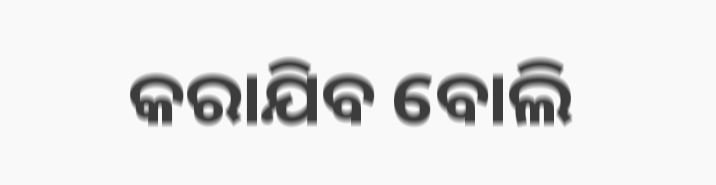କରାଯିବ ବୋଲି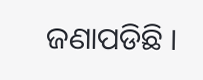ଜଣାପଡିଛି ।